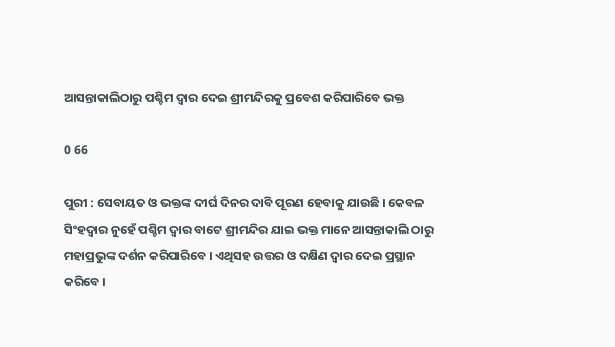ଆସନ୍ତାକାଲିଠାରୁ ପଶ୍ଚିମ ଦ୍ୱାର ଦେଇ ଶ୍ରୀମନ୍ଦିରକୁ ପ୍ରବେଶ କରିପାରିବେ ଭକ୍ତ

0 66

ପୁରୀ : ସେବାୟତ ଓ ଭକ୍ତଙ୍କ ଦୀର୍ଘ ଦିନର ଦାବି ପୂରଣ ହେବାକୁ ଯାଉଛି । କେବଳ ସିଂହଦ୍ୱାର ନୁହେଁ ପଶ୍ଚିମ ଦ୍ୱାର ବାଟେ ଶ୍ରୀମନ୍ଦିର ଯାଇ ଭକ୍ତ ମାନେ ଆସନ୍ତାକାଲି ଠାରୁ ମହାପ୍ରଭୁଙ୍କ ଦର୍ଶନ କରିପାରିବେ । ଏଥିସହ ଉତ୍ତର ଓ ଦକ୍ଷିଣ ଦ୍ୱାର ଦେଇ ପ୍ରସ୍ଥାନ କରିବେ ।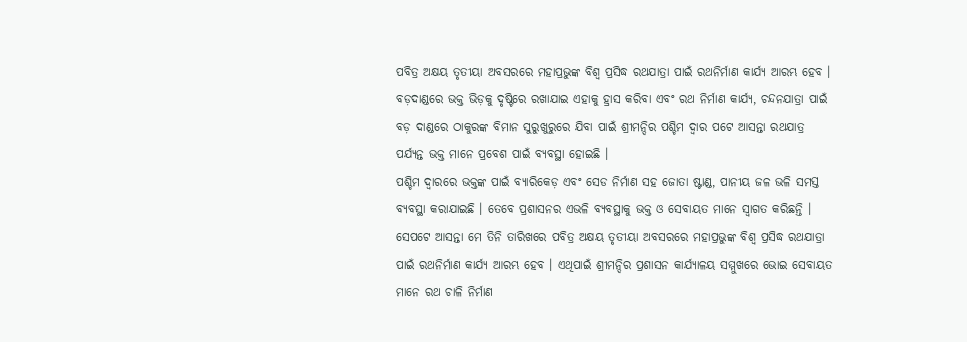ପବିତ୍ର ଅକ୍ଷୟ ତୃତୀୟା ଅବସରରେ ମହାପ୍ରଭୁଙ୍କ ବିଶ୍ୱ ପ୍ରସିଦ୍ଧ ରଥଯାତ୍ରା ପାଇଁ ରଥନିର୍ମାଣ କାର୍ଯ୍ୟ ଆରମ୍ଭ ହେବ । ବଡ଼ଦାଣ୍ଡରେ ଭକ୍ତ ଭିଡ଼କୁ ଦୃଷ୍ଟିରେ ରଖାଯାଇ ଏହାକୁ ହ୍ରାସ କରିବା ଏବଂ ରଥ ନିର୍ମାଣ କାର୍ଯ୍ୟ, ଚନ୍ଦନଯାତ୍ରା ପାଇଁ ବଡ଼ ଦାଣ୍ଡରେ ଠାକୁରଙ୍କ ବିମାନ ସୁରୁଖୁରୁରେ ଯିବା ପାଇଁ ଶ୍ରୀମନ୍ଦିର ପଶ୍ଚିମ ଦ୍ୱାର ପଟେ ଆସନ୍ତା ରଥଯାତ୍ର ପର୍ଯ୍ୟନ୍ତ ଭକ୍ତ ମାନେ ପ୍ରବେଶ ପାଇଁ ବ୍ୟବସ୍ଥା ହୋଇଛି ।
ପଶ୍ଚିମ ଦ୍ୱାରରେ ଭକ୍ତଙ୍କ ପାଇଁ ବ୍ୟାରିକେଡ଼ ଏବଂ ସେଡ ନିର୍ମାଣ ସହ ଜୋତା ଷ୍ଟାଣ୍ଡ, ପାନୀୟ ଜଳ ଭଳି ସମସ୍ତ ବ୍ୟବସ୍ଥା କରାଯାଇଛି । ତେବେ ପ୍ରଶାସନର ଏଭଳି ବ୍ୟବସ୍ଥାକୁ ଭକ୍ତ ଓ ସେବାୟତ ମାନେ ସ୍ୱାଗତ କରିଛନ୍ତି ।
ସେପଟେ ଆସନ୍ତା ମେ ତିନି ତାରିଖରେ ପବିତ୍ର ଅକ୍ଷୟ ତୃତୀୟା ଅବସରରେ ମହାପ୍ରଭୁଙ୍କ ବିଶ୍ୱ ପ୍ରସିଦ୍ଧ ରଥଯାତ୍ରା ପାଇଁ ରଥନିର୍ମାଣ କାର୍ଯ୍ୟ ଆରମ୍ଭ ହେବ । ଏଥିପାଇଁ ଶ୍ରୀମନ୍ଦିର ପ୍ରଶାସନ କାର୍ଯ୍ୟାଳୟ ସମ୍ମୁଖରେ ଭୋଇ ସେବାୟତ ମାନେ ରଥ ଚାଳି ନିର୍ମାଣ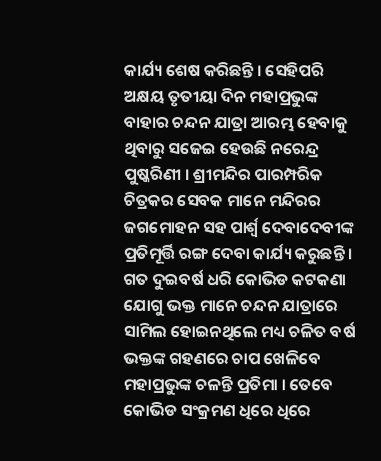କାର୍ଯ୍ୟ ଶେଷ କରିଛନ୍ତି । ସେହିପରି ଅକ୍ଷୟ ତୃତୀୟା ଦିନ ମହାପ୍ରଭୁଙ୍କ ବାହାର ଚନ୍ଦନ ଯାତ୍ରା ଆରମ୍ଭ ହେବାକୁ ଥିବାରୁ ସଜେଇ ହେଉଛି ନରେନ୍ଦ୍ର ପୁଷ୍କରିଣୀ । ଶ୍ରୀମନ୍ଦିର ପାରମ୍ପରିକ ଚିତ୍ରକର ସେବକ ମାନେ ମନ୍ଦିରର ଜଗମୋହନ ସହ ପାର୍ଶ୍ୱ ଦେବାଦେବୀଙ୍କ ପ୍ରତିମୂର୍ତ୍ତି ରଙ୍ଗ ଦେବା କାର୍ଯ୍ୟ କରୁଛନ୍ତି । ଗତ ଦୁଇବର୍ଷ ଧରି କୋଭିଡ କଟକଣା ଯୋଗୁ ଭକ୍ତ ମାନେ ଚନ୍ଦନ ଯାତ୍ରାରେ ସାମିଲ ହୋଇନଥିଲେ ମଧ୍ୟ ଚଳିତ ବର୍ଷ ଭକ୍ତଙ୍କ ଗହଣରେ ଚାପ ଖେଳିବେ ମହାପ୍ରଭୁଙ୍କ ଚଳନ୍ତି ପ୍ରତିମା । ତେବେ କୋଭିଡ ସଂକ୍ରମଣ ଧିରେ ଧିରେ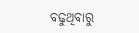ବଢୁଥିବାରୁ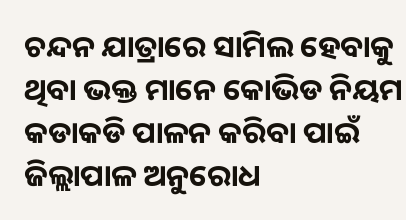ଚନ୍ଦନ ଯାତ୍ରାରେ ସାମିଲ ହେବାକୁ ଥିବା ଭକ୍ତ ମାନେ କୋଭିଡ ନିୟମ କଡାକଡି ପାଳନ କରିବା ପାଇଁ ଜିଲ୍ଲାପାଳ ଅନୁରୋଧ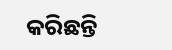କରିଛନ୍ତି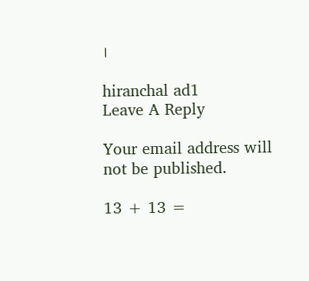।

hiranchal ad1
Leave A Reply

Your email address will not be published.

13 + 13 =